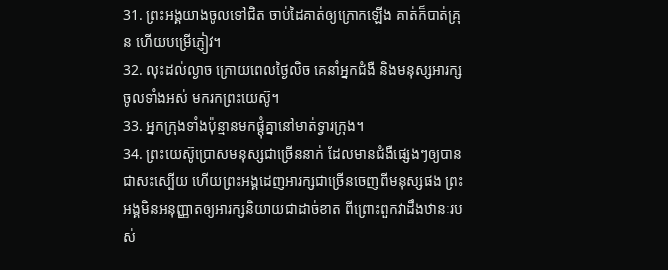31. ព្រះអង្គយាងចូលទៅជិត ចាប់ដៃគាត់ឲ្យក្រោកឡើង គាត់ក៏បាត់គ្រុន ហើយបម្រើភ្ញៀវ។
32. លុះដល់ល្ងាច ក្រោយពេលថ្ងៃលិច គេនាំអ្នកជំងឺ និងមនុស្សអារក្សចូលទាំងអស់ មករកព្រះយេស៊ូ។
33. អ្នកក្រុងទាំងប៉ុន្មានមកផ្ដុំគ្នានៅមាត់ទ្វារក្រុង។
34. ព្រះយេស៊ូប្រោសមនុស្សជាច្រើននាក់ ដែលមានជំងឺផ្សេងៗឲ្យបានជាសះស្បើយ ហើយព្រះអង្គដេញអារក្សជាច្រើនចេញពីមនុស្សផង ព្រះអង្គមិនអនុញ្ញាតឲ្យអារក្សនិយាយជាដាច់ខាត ពីព្រោះពួកវាដឹងឋានៈរបស់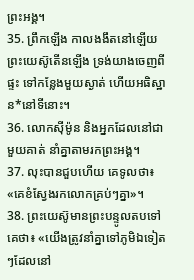ព្រះអង្គ។
35. ព្រឹកឡើង កាលងងឹតនៅឡើយ ព្រះយេស៊ូតើនឡើង ទ្រង់យាងចេញពីផ្ទះ ទៅកន្លែងមួយស្ងាត់ ហើយអធិស្ឋាន*នៅទីនោះ។
36. លោកស៊ីម៉ូន និងអ្នកដែលនៅជាមួយគាត់ នាំគ្នាតាមរកព្រះអង្គ។
37. លុះបានជួបហើយ គេទូលថា៖ «គេខំស្វែងរកលោកគ្រប់ៗគ្នា»។
38. ព្រះយេស៊ូមានព្រះបន្ទូលតបទៅគេថា៖ «យើងត្រូវនាំគ្នាទៅភូមិឯទៀតៗដែលនៅ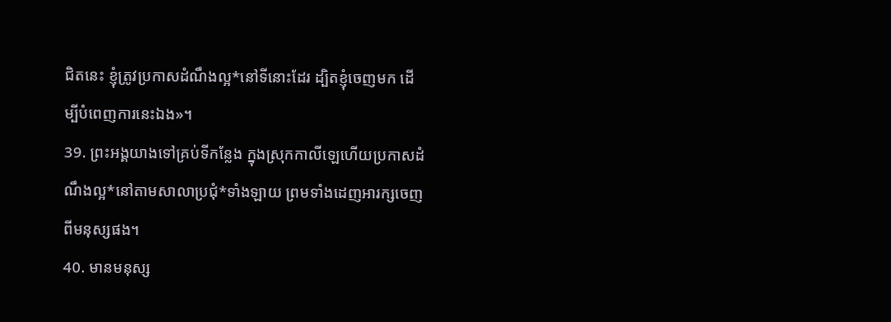ជិតនេះ ខ្ញុំត្រូវប្រកាសដំណឹងល្អ*នៅទីនោះដែរ ដ្បិតខ្ញុំចេញមក ដើម្បីបំពេញការនេះឯង»។
39. ព្រះអង្គយាងទៅគ្រប់ទីកន្លែង ក្នុងស្រុកកាលីឡេហើយប្រកាសដំណឹងល្អ*នៅតាមសាលាប្រជុំ*ទាំងឡាយ ព្រមទាំងដេញអារក្សចេញពីមនុស្សផង។
40. មានមនុស្ស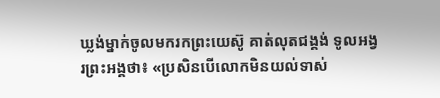ឃ្លង់ម្នាក់ចូលមករកព្រះយេស៊ូ គាត់លុតជង្គង់ ទូលអង្វរព្រះអង្គថា៖ «ប្រសិនបើលោកមិនយល់ទាស់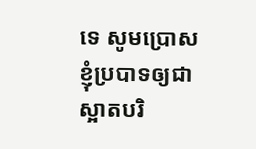ទេ សូមប្រោសខ្ញុំប្របាទឲ្យជាស្អាតបរិ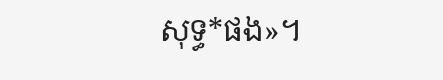សុទ្ធ*ផង»។